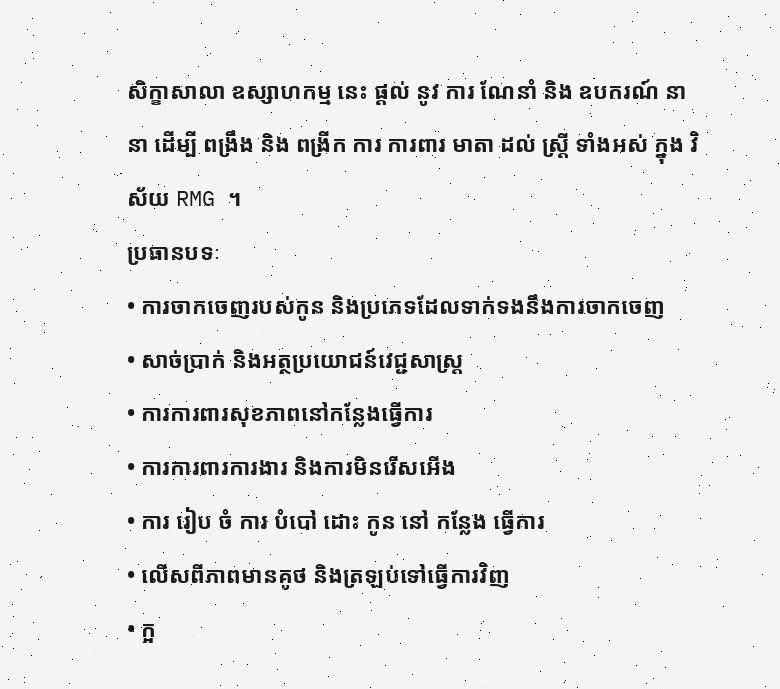សិក្ខាសាលា ឧស្សាហកម្ម នេះ ផ្តល់ នូវ ការ ណែនាំ និង ឧបករណ៍ នានា ដើម្បី ពង្រឹង និង ពង្រីក ការ ការពារ មាតា ដល់ ស្ត្រី ទាំងអស់ ក្នុង វិស័យ RMG ។
ប្រធានបទៈ
• ការចាកចេញរបស់កូន និងប្រភេទដែលទាក់ទងនឹងការចាកចេញ
• សាច់ប្រាក់ និងអត្ថប្រយោជន៍វេជ្ជសាស្រ្ត
• ការការពារសុខភាពនៅកន្លែងធ្វើការ
• ការការពារការងារ និងការមិនរើសអើង
• ការ រៀប ចំ ការ បំបៅ ដោះ កូន នៅ កន្លែង ធ្វើការ
• លើសពីភាពមានគូថ និងត្រឡប់ទៅធ្វើការវិញ
• ក្អ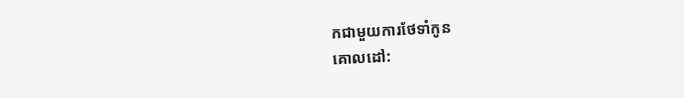កជាមួយការថែទាំកូន
គោលដៅ: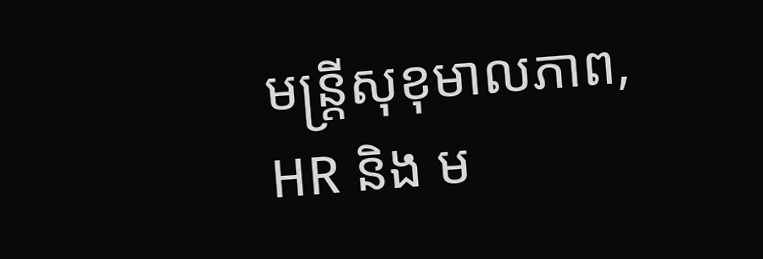មន្ត្រីសុខុមាលភាព, HR និង ម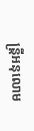ន្ត្រីអនុលោម